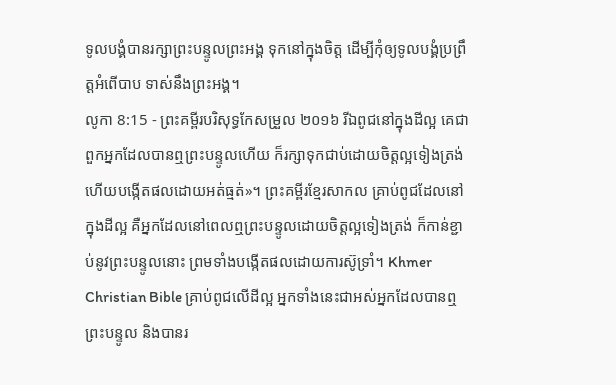ទូលបង្គំបានរក្សាព្រះបន្ទូលព្រះអង្គ ទុកនៅក្នុងចិត្ត ដើម្បីកុំឲ្យទូលបង្គំប្រព្រឹត្តអំពើបាប ទាស់នឹងព្រះអង្គ។
លូកា 8:15 - ព្រះគម្ពីរបរិសុទ្ធកែសម្រួល ២០១៦ រីឯពូជនៅក្នុងដីល្អ គេជាពួកអ្នកដែលបានឮព្រះបន្ទូលហើយ ក៏រក្សាទុកជាប់ដោយចិត្តល្អទៀងត្រង់ ហើយបង្កើតផលដោយអត់ធ្មត់»។ ព្រះគម្ពីរខ្មែរសាកល គ្រាប់ពូជដែលនៅក្នុងដីល្អ គឺអ្នកដែលនៅពេលឮព្រះបន្ទូលដោយចិត្តល្អទៀងត្រង់ ក៏កាន់ខ្ជាប់នូវព្រះបន្ទូលនោះ ព្រមទាំងបង្កើតផលដោយការស៊ូទ្រាំ។ Khmer Christian Bible គ្រាប់ពូជលើដីល្អ អ្នកទាំងនេះជាអស់អ្នកដែលបានឮព្រះបន្ទូល និងបានរ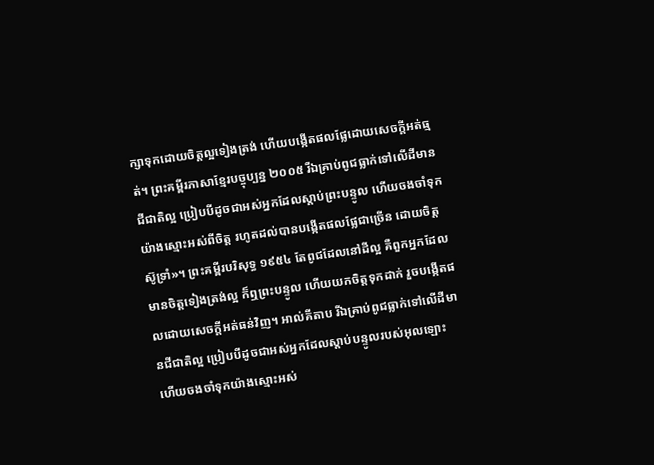ក្សាទុកដោយចិត្ដល្អទៀងត្រង់ ហើយបង្កើតផលផ្លែដោយសេចក្ដីអត់ធ្មត់។ ព្រះគម្ពីរភាសាខ្មែរបច្ចុប្បន្ន ២០០៥ រីឯគ្រាប់ពូជធ្លាក់ទៅលើដីមានជីជាតិល្អ ប្រៀបបីដូចជាអស់អ្នកដែលស្ដាប់ព្រះបន្ទូល ហើយចងចាំទុកយ៉ាងស្មោះអស់ពីចិត្ត រហូតដល់បានបង្កើតផលផ្លែជាច្រើន ដោយចិត្តស៊ូទ្រាំ»។ ព្រះគម្ពីរបរិសុទ្ធ ១៩៥៤ តែពូជដែលនៅដីល្អ គឺពួកអ្នកដែលមានចិត្តទៀងត្រង់ល្អ ក៏ឮព្រះបន្ទូល ហើយយកចិត្តទុកដាក់ រួចបង្កើតផលដោយសេចក្ដីអត់ធន់វិញ។ អាល់គីតាប រីឯគ្រាប់ពូជធ្លាក់ទៅលើដីមានជីជាតិល្អ ប្រៀបបីដូចជាអស់អ្នកដែលស្ដាប់បន្ទូលរបស់អុលឡោះ ហើយចងចាំទុកយ៉ាងស្មោះអស់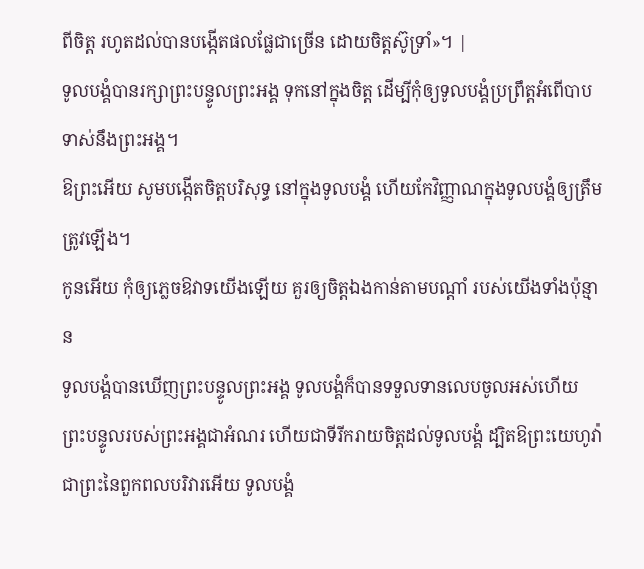ពីចិត្ដ រហូតដល់បានបង្កើតផលផ្លែជាច្រើន ដោយចិត្ដស៊ូទ្រាំ»។ |
ទូលបង្គំបានរក្សាព្រះបន្ទូលព្រះអង្គ ទុកនៅក្នុងចិត្ត ដើម្បីកុំឲ្យទូលបង្គំប្រព្រឹត្តអំពើបាប ទាស់នឹងព្រះអង្គ។
ឱព្រះអើយ សូមបង្កើតចិត្តបរិសុទ្ធ នៅក្នុងទូលបង្គំ ហើយកែវិញ្ញាណក្នុងទូលបង្គំឲ្យត្រឹមត្រូវឡើង។
កូនអើយ កុំឲ្យភ្លេចឱវាទយើងឡើយ គួរឲ្យចិត្តឯងកាន់តាមបណ្ដាំ របស់យើងទាំងប៉ុន្មាន
ទូលបង្គំបានឃើញព្រះបន្ទូលព្រះអង្គ ទូលបង្គំក៏បានទទួលទានលេបចូលអស់ហើយ ព្រះបន្ទូលរបស់ព្រះអង្គជាអំណរ ហើយជាទីរីករាយចិត្តដល់ទូលបង្គំ ដ្បិតឱព្រះយេហូវ៉ា ជាព្រះនៃពួកពលបរិវារអើយ ទូលបង្គំ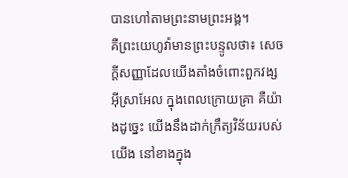បានហៅតាមព្រះនាមព្រះអង្គ។
គឺព្រះយេហូវ៉ាមានព្រះបន្ទូលថា៖ សេចក្ដីសញ្ញាដែលយើងតាំងចំពោះពួកវង្សអ៊ីស្រាអែល ក្នុងពេលក្រោយគ្រា គឺយ៉ាងដូច្នេះ យើងនឹងដាក់ក្រឹត្យវិន័យរបស់យើង នៅខាងក្នុង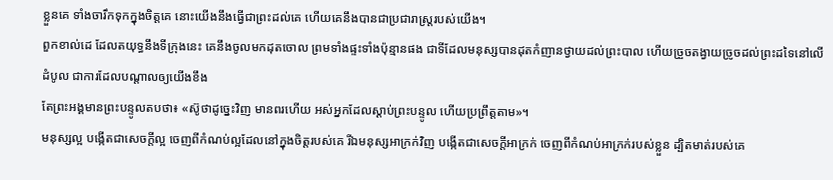ខ្លួនគេ ទាំងចារឹកទុកក្នុងចិត្តគេ នោះយើងនឹងធ្វើជាព្រះដល់គេ ហើយគេនឹងបានជាប្រជារាស្ត្ររបស់យើង។
ពួកខាល់ដេ ដែលតយុទ្ធនឹងទីក្រុងនេះ គេនឹងចូលមកដុតចោល ព្រមទាំងផ្ទះទាំងប៉ុន្មានផង ជាទីដែលមនុស្សបានដុតកំញានថ្វាយដល់ព្រះបាល ហើយច្រួចតង្វាយច្រូចដល់ព្រះដទៃនៅលើដំបូល ជាការដែលបណ្ដាលឲ្យយើងខឹង
តែព្រះអង្គមានព្រះបន្ទូលតបថា៖ «ស៊ូថាដូច្នេះវិញ មានពរហើយ អស់អ្នកដែលស្តាប់ព្រះបន្ទូល ហើយប្រព្រឹត្តតាម»។
មនុស្សល្អ បង្កើតជាសេចក្តីល្អ ចេញពីកំណប់ល្អដែលនៅក្នុងចិត្តរបស់គេ រីឯមនុស្សអាក្រក់វិញ បង្កើតជាសេចក្តីអាក្រក់ ចេញពីកំណប់អាក្រក់របស់ខ្លួន ដ្បិតមាត់របស់គេ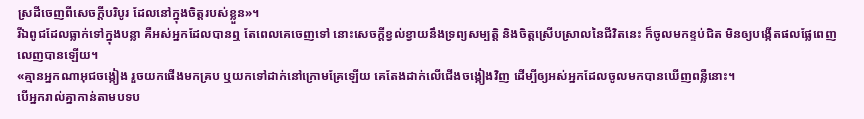ស្រដីចេញពីសេចក្តីបរិបូរ ដែលនៅក្នុងចិត្តរបស់ខ្លួន»។
រីឯពូជដែលធ្លាក់ទៅក្នុងបន្លា គឺអស់អ្នកដែលបានឮ តែពេលគេចេញទៅ នោះសេចក្តីខ្វល់ខ្វាយនឹងទ្រព្យសម្បត្តិ និងចិត្តស្រើបស្រាលនៃជីវិតនេះ ក៏ចូលមកខ្ទប់ជិត មិនឲ្យបង្កើតផលផ្លែពេញលេញបានឡើយ។
«គ្មានអ្នកណាអុជចង្កៀង រួចយកផើងមកគ្រប ឬយកទៅដាក់នៅក្រោមគ្រែឡើយ គេតែងដាក់លើជើងចង្កៀងវិញ ដើម្បីឲ្យអស់អ្នកដែលចូលមកបានឃើញពន្លឺនោះ។
បើអ្នករាល់គ្នាកាន់តាមបទប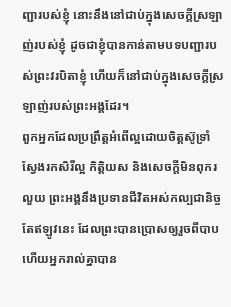ញ្ជារបស់ខ្ញុំ នោះនឹងនៅជាប់ក្នុងសេចក្តីស្រឡាញ់របស់ខ្ញុំ ដូចជាខ្ញុំបានកាន់តាមបទបញ្ជារបស់ព្រះវរបិតាខ្ញុំ ហើយក៏នៅជាប់ក្នុងសេចក្តីស្រឡាញ់របស់ព្រះអង្គដែរ។
ពួកអ្នកដែលប្រព្រឹត្តអំពើល្អដោយចិត្តស៊ូទ្រាំ ស្វែងរកសិរីល្អ កិត្តិយស និងសេចក្តីមិនពុករលួយ ព្រះអង្គនឹងប្រទានជីវិតអស់កល្បជានិច្ច
តែឥឡូវនេះ ដែលព្រះបានប្រោសឲ្យរួចពីបាប ហើយអ្នករាល់គ្នាបាន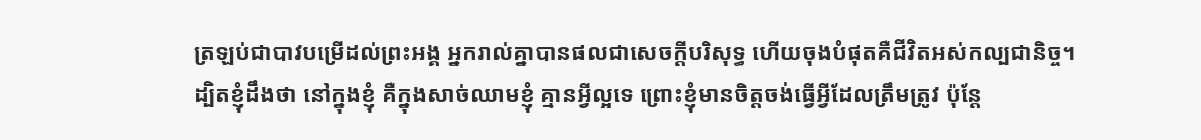ត្រឡប់ជាបាវបម្រើដល់ព្រះអង្គ អ្នករាល់គ្នាបានផលជាសេចក្ដីបរិសុទ្ធ ហើយចុងបំផុតគឺជីវិតអស់កល្បជានិច្ច។
ដ្បិតខ្ញុំដឹងថា នៅក្នុងខ្ញុំ គឺក្នុងសាច់ឈាមខ្ញុំ គ្មានអ្វីល្អទេ ព្រោះខ្ញុំមានចិត្តចង់ធ្វើអ្វីដែលត្រឹមត្រូវ ប៉ុន្តែ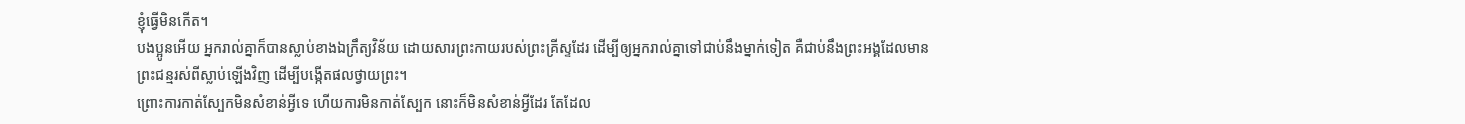ខ្ញុំធ្វើមិនកើត។
បងប្អូនអើយ អ្នករាល់គ្នាក៏បានស្លាប់ខាងឯក្រឹត្យវិន័យ ដោយសារព្រះកាយរបស់ព្រះគ្រីស្ទដែរ ដើម្បីឲ្យអ្នករាល់គ្នាទៅជាប់នឹងម្នាក់ទៀត គឺជាប់នឹងព្រះអង្គដែលមានព្រះជន្មរស់ពីស្លាប់ឡើងវិញ ដើម្បីបង្កើតផលថ្វាយព្រះ។
ព្រោះការកាត់ស្បែកមិនសំខាន់អ្វីទេ ហើយការមិនកាត់ស្បែក នោះក៏មិនសំខាន់អ្វីដែរ តែដែល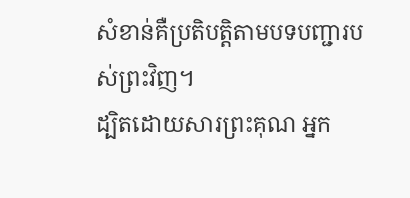សំខាន់គឺប្រតិបត្តិតាមបទបញ្ជារបស់ព្រះវិញ។
ដ្បិតដោយសារព្រះគុណ អ្នក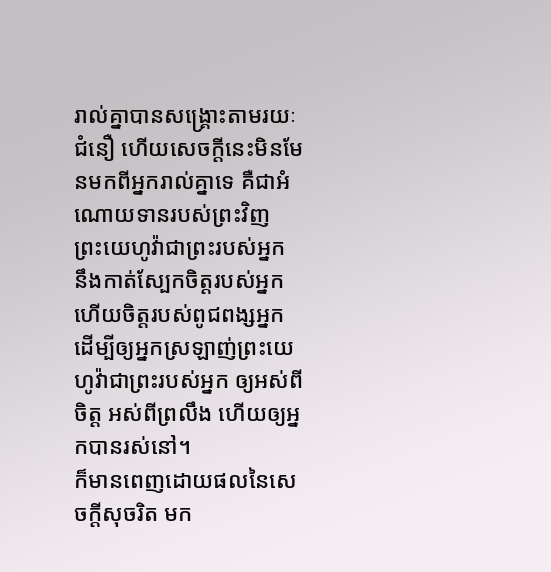រាល់គ្នាបានសង្គ្រោះតាមរយៈជំនឿ ហើយសេចក្តីនេះមិនមែនមកពីអ្នករាល់គ្នាទេ គឺជាអំណោយទានរបស់ព្រះវិញ
ព្រះយេហូវ៉ាជាព្រះរបស់អ្នក នឹងកាត់ស្បែកចិត្តរបស់អ្នក ហើយចិត្តរបស់ពូជពង្សអ្នក ដើម្បីឲ្យអ្នកស្រឡាញ់ព្រះយេហូវ៉ាជាព្រះរបស់អ្នក ឲ្យអស់ពីចិត្ត អស់ពីព្រលឹង ហើយឲ្យអ្នកបានរស់នៅ។
ក៏មានពេញដោយផលនៃសេចក្តីសុចរិត មក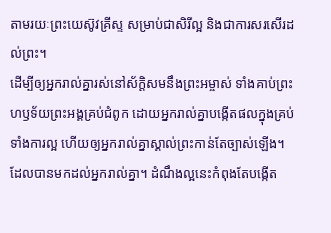តាមរយៈព្រះយេស៊ូវគ្រីស្ទ សម្រាប់ជាសិរីល្អ និងជាការសរសើរដល់ព្រះ។
ដើម្បីឲ្យអ្នករាល់គ្នារស់នៅស័ក្ដិសមនឹងព្រះអម្ចាស់ ទាំងគាប់ព្រះហឫទ័យព្រះអង្គគ្រប់ជំពូក ដោយអ្នករាល់គ្នាបង្កើតផលក្នុងគ្រប់ទាំងការល្អ ហើយឲ្យអ្នករាល់គ្នាស្គាល់ព្រះកាន់តែច្បាស់ឡើង។
ដែលបានមកដល់អ្នករាល់គ្នា។ ដំណឹងល្អនេះកំពុងតែបង្កើត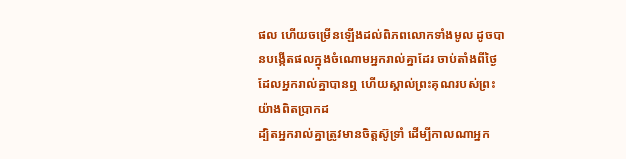ផល ហើយចម្រើនឡើងដល់ពិភពលោកទាំងមូល ដូចបានបង្កើតផលក្នុងចំណោមអ្នករាល់គ្នាដែរ ចាប់តាំងពីថ្ងៃដែលអ្នករាល់គ្នាបានឮ ហើយស្គាល់ព្រះគុណរបស់ព្រះយ៉ាងពិតប្រាកដ
ដ្បិតអ្នករាល់គ្នាត្រូវមានចិត្តស៊ូទ្រាំ ដើម្បីកាលណាអ្នក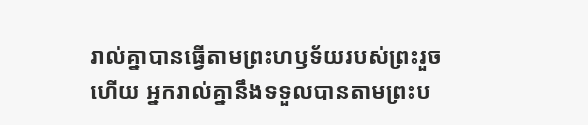រាល់គ្នាបានធ្វើតាមព្រះហឫទ័យរបស់ព្រះរួចហើយ អ្នករាល់គ្នានឹងទទួលបានតាមព្រះប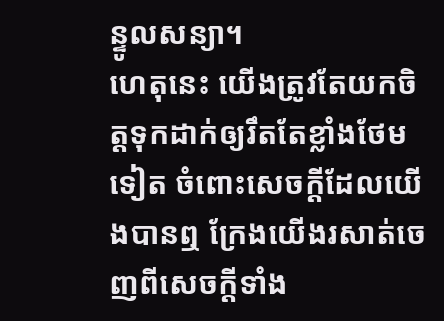ន្ទូលសន្យា។
ហេតុនេះ យើងត្រូវតែយកចិត្តទុកដាក់ឲ្យរឹតតែខ្លាំងថែមទៀត ចំពោះសេចក្ដីដែលយើងបានឮ ក្រែងយើងរសាត់ចេញពីសេចក្ដីទាំង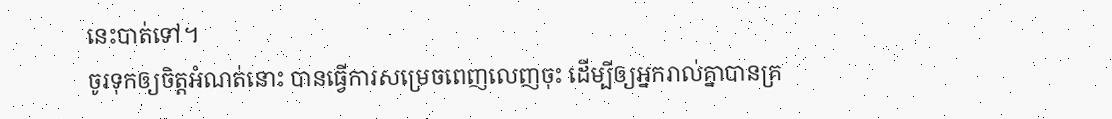នេះបាត់ទៅ។
ចូរទុកឲ្យចិត្តអំណត់នោះ បានធ្វើការសម្រេចពេញលេញចុះ ដើម្បីឲ្យអ្នករាល់គ្នាបានគ្រ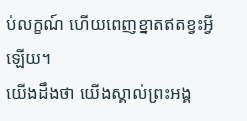ប់លក្ខណ៍ ហើយពេញខ្នាតឥតខ្វះអ្វីឡើយ។
យើងដឹងថា យើងស្គាល់ព្រះអង្គ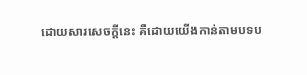ដោយសារសេចក្ដីនេះ គឺដោយយើងកាន់តាមបទប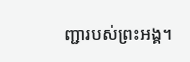ញ្ជារបស់ព្រះអង្គ។